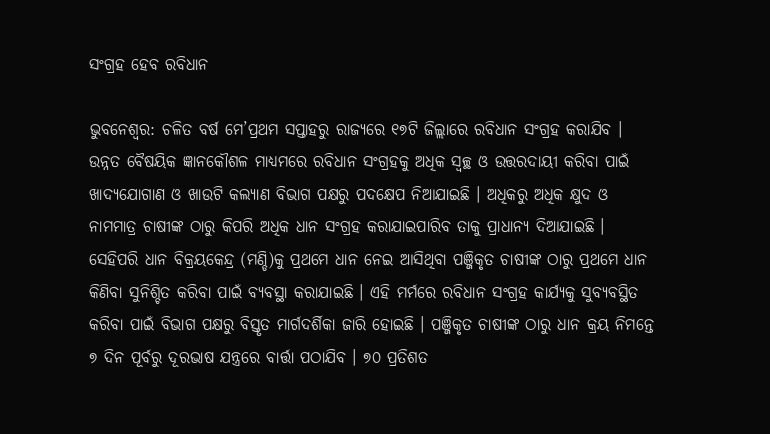ସଂଗ୍ରହ ହେବ ରବିଧାନ

ଭୁବନେଶ୍ୱର: ଚଳିତ ବର୍ଷ ମେ’ପ୍ରଥମ ସପ୍ତାହରୁ ରାଜ୍ୟରେ ୧୭ଟି ଜିଲ୍ଲାରେ ରବିଧାନ ସଂଗ୍ରହ କରାଯିବ । ଉନ୍ନତ ବୈଷୟିକ ଜ୍ଞାନକୌଶଳ ମାଧ୍ୟମରେ ରବିଧାନ ସଂଗ୍ରହକୁ ଅଧିକ ସ୍ୱଚ୍ଛ ଓ ଉତ୍ତରଦାୟୀ କରିବା ପାଇଁ ଖାଦ୍ୟଯୋଗାଣ ଓ ଖାଉଟି କଲ୍ୟାଣ ବିଭାଗ ପକ୍ଷରୁ ପଦକ୍ଷେପ ନିଆଯାଇଛି । ଅଧିକରୁ ଅଧିକ କ୍ଷୁଦ ଓ ନାମମାତ୍ର ଚାଷୀଙ୍କ ଠାରୁ କିପରି ଅଧିକ ଧାନ ସଂଗ୍ରହ କରାଯାଇପାରିବ ତାକୁ ପ୍ରାଧାନ୍ୟ ଦିଆଯାଇଛି । ସେହିପରି ଧାନ ବିକ୍ରୟକେନ୍ଦ୍ର (ମଣ୍ଡି)କୁ ପ୍ରଥମେ ଧାନ ନେଇ ଆସିଥିବା ପଞ୍ଜିକୃତ ଚାଷୀଙ୍କ ଠାରୁ ପ୍ରଥମେ ଧାନ କିଣିବା ସୁନିଶ୍ଚିତ କରିବା ପାଇଁ ବ୍ୟବସ୍ଥା କରାଯାଇଛି । ଏହି ମର୍ମରେ ରବିଧାନ ସଂଗ୍ରହ କାର୍ଯ୍ୟକୁ ସୁବ୍ୟବସ୍ଥିତ କରିବା ପାଇଁ ବିଭାଗ ପକ୍ଷରୁ ବିସ୍ତୃତ ମାର୍ଗଦର୍ଶିକା ଜାରି ହୋଇଛି । ପଞ୍ଜିକୃତ ଚାଷୀଙ୍କ ଠାରୁ ଧାନ କ୍ରୟ ନିମନ୍ତେ ୭ ଦିନ ପୂର୍ବରୁ ଦୂରଭାଷ ଯନ୍ତ୍ରରେ ବାର୍ତ୍ତା ପଠାଯିବ । ୭୦ ପ୍ରତିଶତ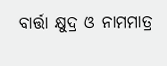ବାର୍ତ୍ତା କ୍ଷୁଦ୍ର ଓ ନାମମାତ୍ର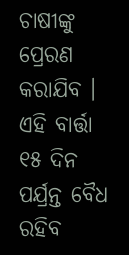ଚାଷୀଙ୍କୁ ପ୍ରେରଣ କରାଯିବ । ଏହି ବାର୍ତ୍ତା ୧୫ ଦିନ ପର୍ଯ୍ରନ୍ତ ବୈଧ ରହିବ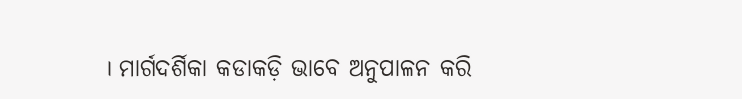। ମାର୍ଗଦର୍ଶିକା କଡାକଡ଼ି ଭାବେ ଅନୁପାଳନ କରି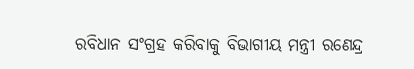ରବିଧାନ ସଂଗ୍ରହ କରିବାକୁ ବିଭାଗୀୟ ମନ୍ତ୍ରୀ ରଣେନ୍ଦ୍ର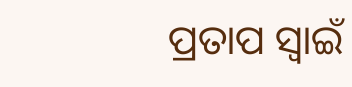ପ୍ରତାପ ସ୍ୱାଇଁ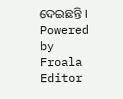ଦେଇଛନ୍ତି ।
Powered by Froala Editor